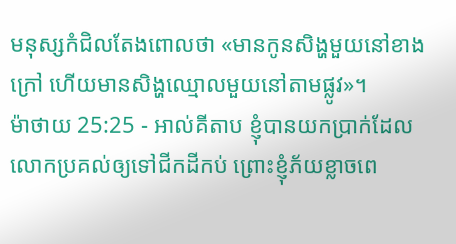មនុស្សកំជិលតែងពោលថា «មានកូនសិង្ហមួយនៅខាងក្រៅ ហើយមានសិង្ហឈ្មោលមួយនៅតាមផ្លូវ»។
ម៉ាថាយ 25:25 - អាល់គីតាប ខ្ញុំបានយកប្រាក់ដែលលោកប្រគល់ឲ្យទៅជីកដីកប់ ព្រោះខ្ញុំភ័យខ្លាចពេ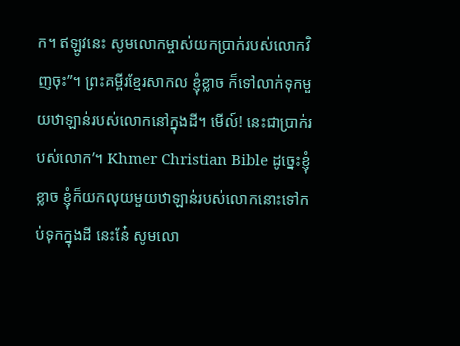ក។ ឥឡូវនេះ សូមលោកម្ចាស់យកប្រាក់របស់លោកវិញចុះ”។ ព្រះគម្ពីរខ្មែរសាកល ខ្ញុំខ្លាច ក៏ទៅលាក់ទុកមួយឋាឡាន់របស់លោកនៅក្នុងដី។ មើល៍! នេះជាប្រាក់របស់លោក’។ Khmer Christian Bible ដូច្នេះខ្ញុំខ្លាច ខ្ញុំក៏យកលុយមួយឋាឡាន់របស់លោកនោះទៅកប់ទុកក្នុងដី នេះនែ៎ សូមលោ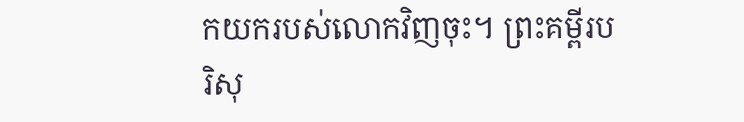កយករបស់លោកវិញចុះ។ ព្រះគម្ពីរបរិសុ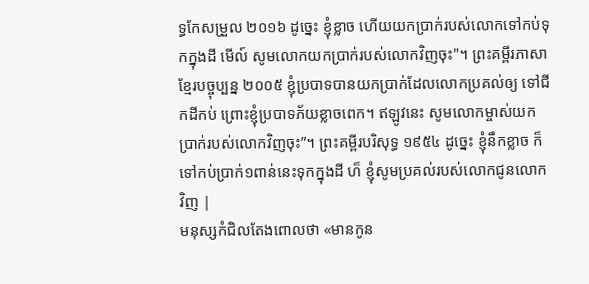ទ្ធកែសម្រួល ២០១៦ ដូច្នេះ ខ្ញុំខ្លាច ហើយយកប្រាក់របស់លោកទៅកប់ទុកក្នុងដី មើល៍ សូមលោកយកប្រាក់របស់លោកវិញចុះ"។ ព្រះគម្ពីរភាសាខ្មែរបច្ចុប្បន្ន ២០០៥ ខ្ញុំប្របាទបានយកប្រាក់ដែលលោកប្រគល់ឲ្យ ទៅជីកដីកប់ ព្រោះខ្ញុំប្របាទភ័យខ្លាចពេក។ ឥឡូវនេះ សូមលោកម្ចាស់យកប្រាក់របស់លោកវិញចុះ”។ ព្រះគម្ពីរបរិសុទ្ធ ១៩៥៤ ដូច្នេះ ខ្ញុំនឹកខ្លាច ក៏ទៅកប់ប្រាក់១ពាន់នេះទុកក្នុងដី ហ៏ ខ្ញុំសូមប្រគល់របស់លោកជូនលោកវិញ |
មនុស្សកំជិលតែងពោលថា «មានកូន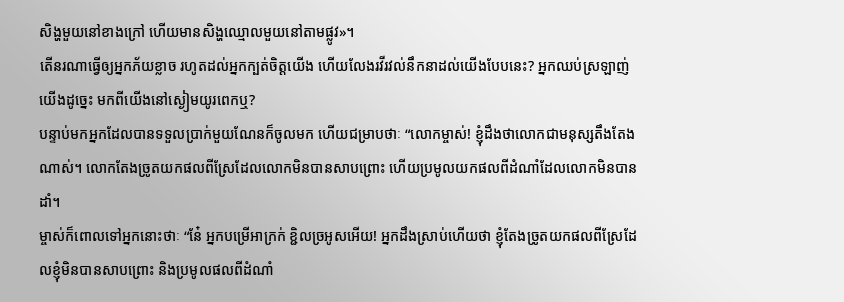សិង្ហមួយនៅខាងក្រៅ ហើយមានសិង្ហឈ្មោលមួយនៅតាមផ្លូវ»។
តើនរណាធ្វើឲ្យអ្នកភ័យខ្លាច រហូតដល់អ្នកក្បត់ចិត្តយើង ហើយលែងរវីរវល់នឹកនាដល់យើងបែបនេះ? អ្នកឈប់ស្រឡាញ់យើងដូច្នេះ មកពីយើងនៅស្ងៀមយូរពេកឬ?
បន្ទាប់មកអ្នកដែលបានទទួលប្រាក់មួយណែនក៏ចូលមក ហើយជម្រាបថាៈ “លោកម្ចាស់! ខ្ញុំដឹងថាលោកជាមនុស្សតឹងតែងណាស់។ លោកតែងច្រូតយកផលពីស្រែដែលលោកមិនបានសាបព្រោះ ហើយប្រមូលយកផលពីដំណាំដែលលោកមិនបានដាំ។
ម្ចាស់ក៏ពោលទៅអ្នកនោះថាៈ “នែ៎ អ្នកបម្រើអាក្រក់ ខ្ជិលច្រអូសអើយ! អ្នកដឹងស្រាប់ហើយថា ខ្ញុំតែងច្រូតយកផលពីស្រែដែលខ្ញុំមិនបានសាបព្រោះ និងប្រមូលផលពីដំណាំ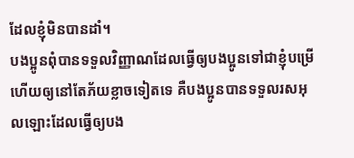ដែលខ្ញុំមិនបានដាំ។
បងប្អូនពុំបានទទួលវិញ្ញាណដែលធ្វើឲ្យបងប្អូនទៅជាខ្ញុំបម្រើ ហើយឲ្យនៅតែភ័យខ្លាចទៀតទេ គឺបងប្អូនបានទទួលរសអុលឡោះដែលធ្វើឲ្យបង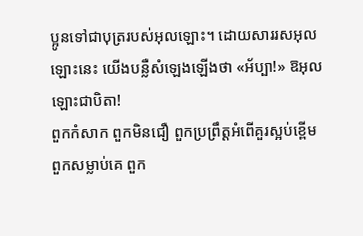ប្អូនទៅជាបុត្ររបស់អុលឡោះ។ ដោយសាររសអុលឡោះនេះ យើងបន្លឺសំឡេងឡើងថា «អ័ប្បា!» ឱអុលឡោះជាបិតា!
ពួកកំសាក ពួកមិនជឿ ពួកប្រព្រឹត្ដអំពើគួរស្អប់ខ្ពើម ពួកសម្លាប់គេ ពួក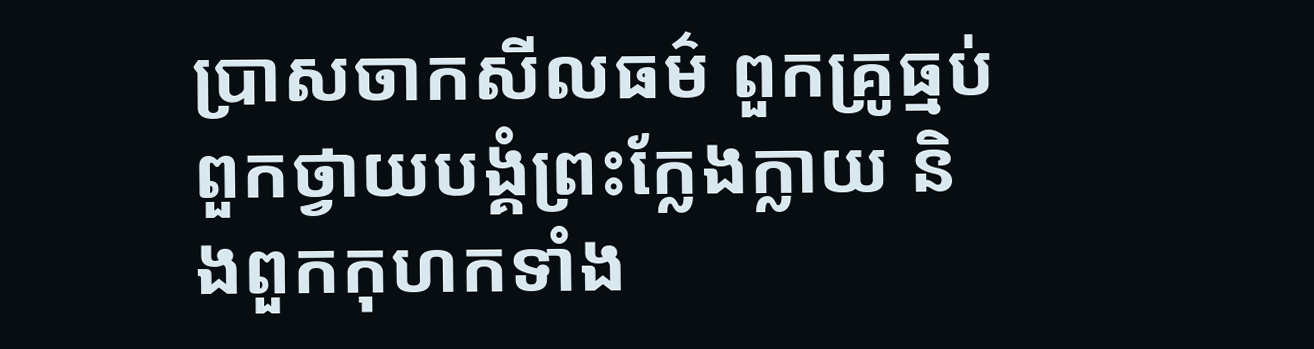ប្រាសចាកសីលធម៌ ពួកគ្រូធ្មប់ ពួកថ្វាយបង្គំព្រះក្លែងក្លាយ និងពួកកុហកទាំង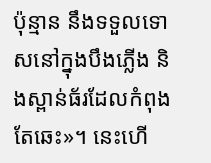ប៉ុន្មាន នឹងទទួលទោសនៅក្នុងបឹងភ្លើង និងស្ពាន់ធ័រដែលកំពុងតែឆេះ»។ នេះហើ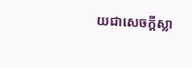យជាសេចក្ដីស្លា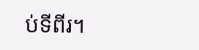ប់ទីពីរ។